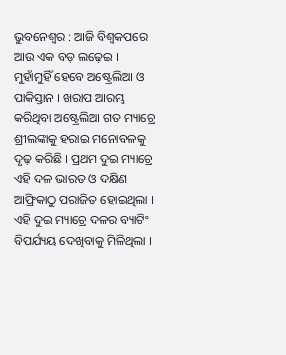ଭୁବନେଶ୍ୱର : ଆଜି ବିଶ୍ୱକପରେ ଆଉ ଏକ ବଡ଼ ଲଢ଼େଇ । ମୁହାଁମୁହିଁ ହେବେ ଅଷ୍ଟ୍ରେଲିଆ ଓ ପାକିସ୍ତାନ । ଖରାପ ଆରମ୍ଭ କରିଥିବା ଅଷ୍ଟ୍ରେଲିଆ ଗତ ମ୍ୟାଚ୍ରେ ଶ୍ରୀଲଙ୍କାକୁ ହରାଇ ମନୋବଳକୁ ଦୃଢ଼ କରିଛି । ପ୍ରଥମ ଦୁଇ ମ୍ୟାଚ୍ରେ ଏହି ଦଳ ଭାରତ ଓ ଦକ୍ଷିଣ ଆଫ୍ରିକାଠୁ ପରାଜିତ ହୋଇଥିଲା । ଏହି ଦୁଇ ମ୍ୟାଚ୍ରେ ଦଳର ବ୍ୟାଟିଂ ବିପର୍ଯ୍ୟୟ ଦେଖିବାକୁ ମିଳିଥିଲା ।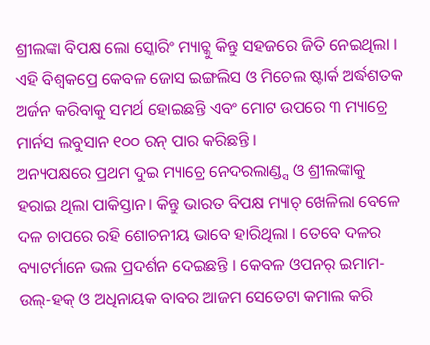ଶ୍ରୀଲଙ୍କା ବିପକ୍ଷ ଲୋ ସ୍କୋରିଂ ମ୍ୟାଚ୍କୁ କିନ୍ତୁ ସହଜରେ ଜିତି ନେଇଥିଲା । ଏହି ବିଶ୍ବକପ୍ରେ କେବଳ ଜୋସ ଇଙ୍ଗଲିସ ଓ ମିଚେଲ ଷ୍ଟାର୍କ ଅର୍ଦ୍ଧଶତକ ଅର୍ଜନ କରିବାକୁ ସମର୍ଥ ହୋଇଛନ୍ତି ଏବଂ ମୋଟ ଉପରେ ୩ ମ୍ୟାଚ୍ରେ ମାର୍ନସ ଲବୁସାନ ୧୦୦ ରନ୍ ପାର କରିଛନ୍ତି ।
ଅନ୍ୟପକ୍ଷରେ ପ୍ରଥମ ଦୁଇ ମ୍ୟାଚ୍ରେ ନେଦରଲାଣ୍ଡ୍ସ ଓ ଶ୍ରୀଲଙ୍କାକୁ ହରାଇ ଥିଲା ପାକିସ୍ତାନ। କିନ୍ତୁ ଭାରତ ବିପକ୍ଷ ମ୍ୟାଚ୍ ଖେଳିଲା ବେଳେ ଦଳ ଚାପରେ ରହି ଶୋଚନୀୟ ଭାବେ ହାରିଥିଲା । ତେବେ ଦଳର ବ୍ୟାଟର୍ମାନେ ଭଲ ପ୍ରଦର୍ଶନ ଦେଇଛନ୍ତି । କେବଳ ଓପନର୍ ଇମାମ-ଉଲ୍-ହକ୍ ଓ ଅଧିନାୟକ ବାବର ଆଜମ ସେତେଟା କମାଲ କରି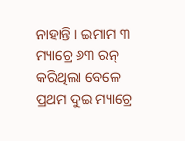ନାହାନ୍ତି । ଇମାମ ୩ ମ୍ୟାଚ୍ରେ ୬୩ ରନ୍ କରିଥିଲା ବେଳେ ପ୍ରଥମ ଦୁଇ ମ୍ୟାଚ୍ରେ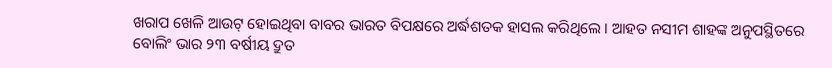ଖରାପ ଖେଳି ଆଉଟ୍ ହୋଇଥିବା ବାବର ଭାରତ ବିପକ୍ଷରେ ଅର୍ଦ୍ଧଶତକ ହାସଲ କରିଥିଲେ । ଆହତ ନସୀମ ଶାହଙ୍କ ଅନୁପସ୍ଥିତରେ ବୋଲିଂ ଭାର ୨୩ ବର୍ଷୀୟ ଦ୍ରୁତ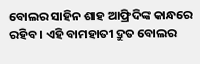ବୋଲର ସାହିନ ଶାହ ଆଫ୍ରିଦିଙ୍କ କାନ୍ଧରେ ରହିବ । ଏହି ବାମହାତୀ ଦ୍ରୁତ ବୋଲର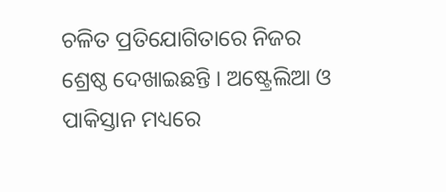ଚଳିତ ପ୍ରତିଯୋଗିତାରେ ନିଜର ଶ୍ରେଷ୍ଠ ଦେଖାଇଛନ୍ତି । ଅଷ୍ଟ୍ରେଲିଆ ଓ ପାକିସ୍ତାନ ମଧ୍ୟରେ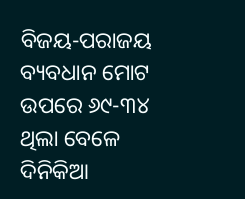ବିଜୟ-ପରାଜୟ ବ୍ୟବଧାନ ମୋଟ ଉପରେ ୬୯-୩୪ ଥିଲା ବେଳେ ଦିନିକିଆ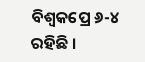ବିଶ୍ବକପ୍ରେ ୬-୪ ରହିଛି ।